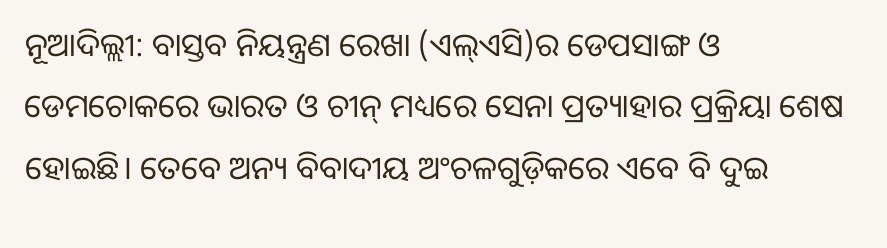ନୂଆଦିଲ୍ଲୀ: ବାସ୍ତବ ନିୟନ୍ତ୍ରଣ ରେଖା (ଏଲ୍ଏସି)ର ଡେପସାଙ୍ଗ ଓ ଡେମଚୋକରେ ଭାରତ ଓ ଚୀନ୍ ମଧ୍ୟରେ ସେନା ପ୍ରତ୍ୟାହାର ପ୍ରକ୍ରିୟା ଶେଷ ହୋଇଛି। ତେବେ ଅନ୍ୟ ବିବାଦୀୟ ଅଂଚଳଗୁଡ଼ିକରେ ଏବେ ବି ଦୁଇ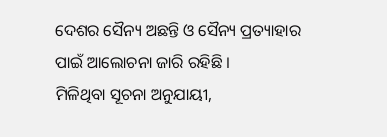ଦେଶର ସୈନ୍ୟ ଅଛନ୍ତି ଓ ସୈନ୍ୟ ପ୍ରତ୍ୟାହାର ପାଇଁ ଆଲୋଚନା ଜାରି ରହିଛି ।
ମିଳିଥିବା ସୂଚନା ଅନୁଯାୟୀ,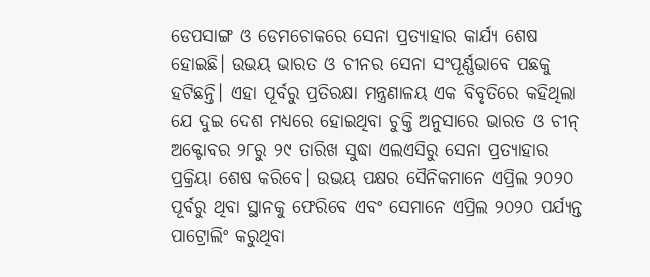ଡେପସାଙ୍ଗ ଓ ଡେମଚୋକରେ ସେନା ପ୍ରତ୍ୟାହାର କାର୍ଯ୍ୟ ଶେଷ ହୋଇଛି। ଉଭୟ ଭାରତ ଓ ଚୀନର ସେନା ସଂପୂର୍ଣ୍ଣଭାବେ ପଛକୁ ହଟିଛନ୍ତି। ଏହା ପୂର୍ବରୁ ପ୍ରତିରକ୍ଷା ମନ୍ତ୍ରଣାଳୟ ଏକ ବିବୃତିରେ କହିଥିଲା ଯେ ଦୁଇ ଦେଶ ମଧ୍ୟରେ ହୋଇଥିବା ଚୁକ୍ତି ଅନୁସାରେ ଭାରତ ଓ ଚୀନ୍ ଅକ୍ଟୋବର ୨୮ରୁ ୨୯ ତାରିଖ ସୁଦ୍ଧା ଏଲଏସିରୁ ସେନା ପ୍ରତ୍ୟାହାର ପ୍ରକ୍ରିୟା ଶେଷ କରିବେ। ଉଭୟ ପକ୍ଷର ସୈନିକମାନେ ଏପ୍ରିଲ ୨୦୨୦ ପୂର୍ବରୁ ଥିବା ସ୍ଥାନକୁ ଫେରିବେ ଏବଂ ସେମାନେ ଏପ୍ରିଲ ୨୦୨୦ ପର୍ଯ୍ୟନ୍ତ ପାଟ୍ରୋଲିଂ କରୁଥିବା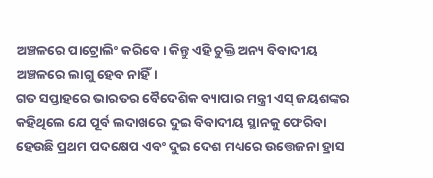ଅଞ୍ଚଳରେ ପାଟ୍ରୋଲିଂ କରିବେ। କିନ୍ତୁ ଏହି ଚୁକ୍ତି ଅନ୍ୟ ବିବାଦୀୟ ଅଞ୍ଚଳରେ ଲାଗୁ ହେବ ନାହିଁ।
ଗତ ସପ୍ତାହରେ ଭାରତର ବୈଦେଶିକ ବ୍ୟାପାର ମନ୍ତ୍ରୀ ଏସ୍ ଜୟଶଙ୍କର କହିଥିଲେ ଯେ ପୂର୍ବ ଲଦାଖରେ ଦୁଇ ବିବାଦୀୟ ସ୍ଥାନକୁ ଫେରିବା ହେଉଛି ପ୍ରଥମ ପଦକ୍ଷେପ ଏବଂ ଦୁଇ ଦେଶ ମଧ୍ୟରେ ଉତ୍ତେଜନା ହ୍ରାସ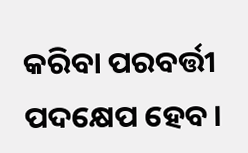କରିବା ପରବର୍ତ୍ତୀ ପଦକ୍ଷେପ ହେବ।